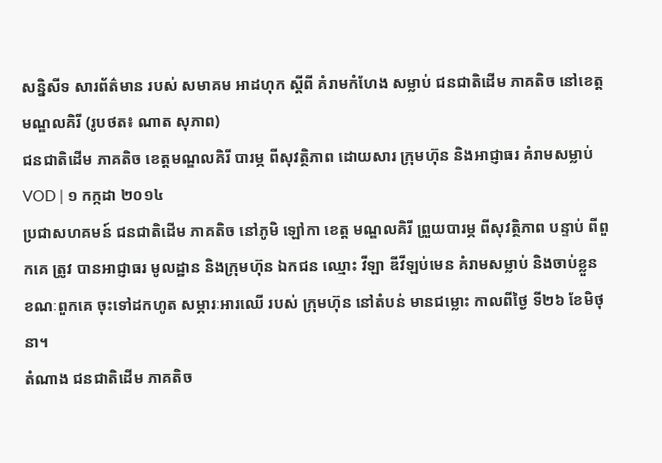សន្និសីទ សារព័ត៌មាន របស់ សមាគម អាដហុក ស្តីពី គំរាមកំហែង សម្លាប់ ជនជាតិដើម ភាគតិច នៅខេត្ត មណ្ឌលគិរី (រូបថត៖ ណាត សុភាព)
ជនជាតិដើម ភាគតិច ខេត្តមណ្ឌលគិរី បារម្ភ ពីសុវត្ថិភាព ដោយសារ ក្រុមហ៊ុន និងអាជ្ញាធរ គំរាមសម្លាប់
VOD | ១ កក្កដា ២០១៤
ប្រជាសហគមន៍ ជនជាតិដើម ភាគតិច នៅភូមិ ឡៅកា ខេត្ត មណ្ឌលគិរី ព្រួយបារម្ភ ពីសុវត្ថិភាព បន្ទាប់ ពីពួកគេ ត្រូវ បានអាជ្ញាធរ មូលដ្ឋាន និងក្រុមហ៊ុន ឯកជន ឈ្មោះ វីឡា ឌីវីឡប់មេន គំរាមសម្លាប់ និងចាប់ខ្លួន ខណៈពួកគេ ចុះទៅដកហូត សម្ភារៈអារឈើ របស់ ក្រុមហ៊ុន នៅតំបន់ មានជម្លោះ កាលពីថ្ងៃ ទី២៦ ខែមិថុនា។
តំណាង ជនជាតិដើម ភាគតិច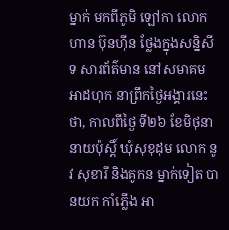ម្នាក់ មកពីភូមិ ឡៅកា លោក ហាន ប៊ុនហ៊ីន ថ្លែងក្នុងសន្និសីទ សារព័ត៌មាន នៅសមាគម អាដហុក នាព្រឹកថ្ងៃអង្គារនេះ ថា, កាលពីថ្ងៃ ទី២៦ ខែមិថុនា នាយប៉ុស្តិ៍ ឃុំសុខុដុម លោក នូវ សុខារី និងគូកន ម្នាក់ទៀត បានយក កាំភ្លើង អា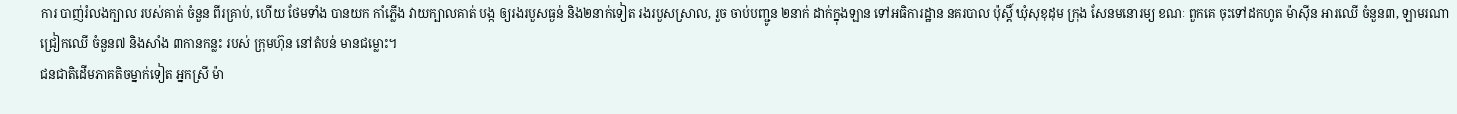ការ បាញ់រំលងក្បាល របស់គាត់ ចំនួន ពីរគ្រាប់, ហើយ ថែមទាំង បានយក កាំភ្លើង វាយក្បាលគាត់ បង្ក ឲ្យរងរបួសធ្ងន់ និង២នាក់ទៀត រងរបួសស្រាល, រួច ចាប់បញ្ជូន ២នាក់ ដាក់ក្នុងឡាន ទៅអធិការដ្ឋាន នគរបាល ប៉ុស្តិ៍ ឃុំសុខុដុម ក្រុង សែនមនោរម្យ ខណៈ ពួកគេ ចុះទៅដកហូត ម៉ាស៊ីន អារឈើ ចំនួន៣, ឡាមរណា ជ្រៀកឈើ ចំនួន៧ និងសាំង ៣កានកន្លះ របស់ ក្រុមហ៊ុន នៅតំបន់ មានជម្លោះ។
ជនជាតិដើមភាគតិចម្នាក់ទៀត អ្នកស្រី ម៉ា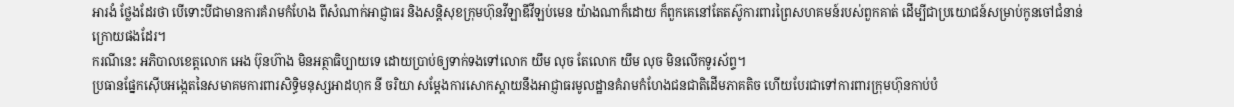អារងំ ថ្លែងដែរថា បើទោះបីជាមានការគំរាមកំហែង ពីសំណាក់អាជ្ញាធរ និងសន្តិសុខក្រុមហ៊ុនវីឡាឌីវីឡប់មេន យ៉ាងណាក៏ដោយ ក៏ពួកគេនៅតែតស៊ូការពារព្រៃសហគមន៍របស់ពួកគាត់ ដើម្បីជាប្រយោជន៍សម្រាប់កូនចៅជំនាន់ក្រោយផងដែរ។
ករណីនេះ អភិបាលខេត្តលោក អេង ប៊ុនហ៊ាង មិនអត្ថាធិប្បាយទេ ដោយប្រាប់ឲ្យទាក់ទងទៅលោក យឹម លុច តែលោក យឹម លុច មិនលើកទូរស័ព្ទ។
ប្រធានផ្នែកស៊ើបអង្កេតនៃសមាគមការពារសិទ្ធិមនុស្សអាដហុក នី ចរិយា សម្តែងការសោកស្តាយនឹងអាជ្ញាធរមូលដ្ឋានគំរាមកំហែងជនជាតិដើមភាគតិច ហើយបែរជាទៅការពារក្រុមហ៊ុនកាប់បំ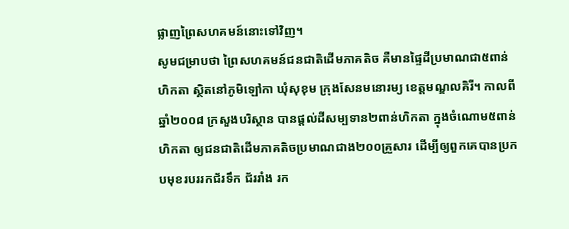ផ្លាញព្រៃសហគមន៍នោះទៅវិញ។
សូមជម្រាបថា ព្រៃសហគមន៍ជនជាតិដើមភាគតិច គឺមានផ្ទៃដីប្រមាណជា៥ពាន់ហិកតា ស្ថិតនៅភូមិឡៅកា ឃុំសុខុម ក្រុងសែនមនោរម្យ ខេត្តមណ្ឌលគិរី។ កាលពីឆ្នាំ២០០៨ ក្រសួងបរិស្ថាន បានផ្តល់ដីសម្បទាន២ពាន់ហិកតា ក្នុងចំណោម៥ពាន់ហិកតា ឲ្យជនជាតិដើមភាគតិចប្រមាណជាង២០០គ្រួសារ ដើម្បីឲ្យពួកគេបានប្រកបមុខរបររកជ័រទឹក ជ័ររាំង រក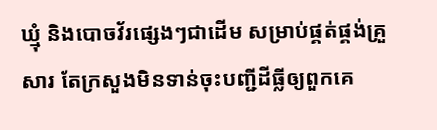ឃ្មុំ និងបោចវ័រផ្សេងៗជាដើម សម្រាប់ផ្គត់ផ្គង់គ្រួសារ តែក្រសួងមិនទាន់ចុះបញ្ជីដីធ្លីឲ្យពួកគេ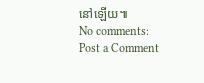នៅឡើយ៕
No comments:
Post a Comment